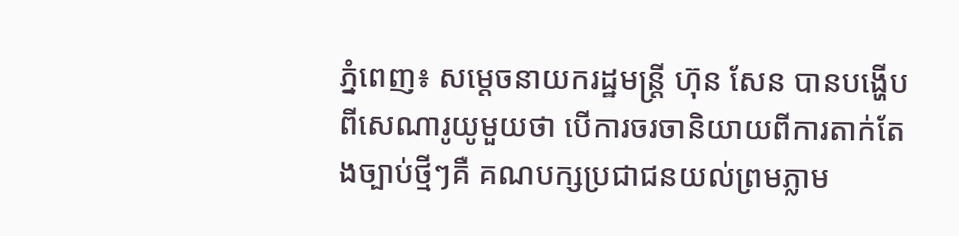ភ្នំពេញ៖ សម្ដេចនាយករដ្ឋមន្ត្រី ហ៊ុន សែន បានបង្ហើបពីសេណារូយូមួយថា បើការចរចានិយាយពីការតាក់តែងច្បាប់ថ្មីៗគឺ គណបក្សប្រជាជនយល់ព្រមភ្លាម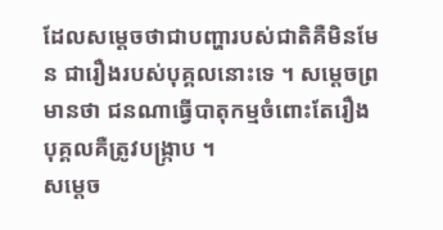ដែលសម្ដេចថាជាបញ្ហារបស់ជាតិគឺមិនមែន ជារឿងរបស់បុគ្គលនោះទេ ។ សម្ដេចព្រមានថា ជនណាធ្វើបាតុកម្មចំពោះតែរឿងបុគ្គលគឺត្រូវបង្ក្រាប ។
សម្ដេច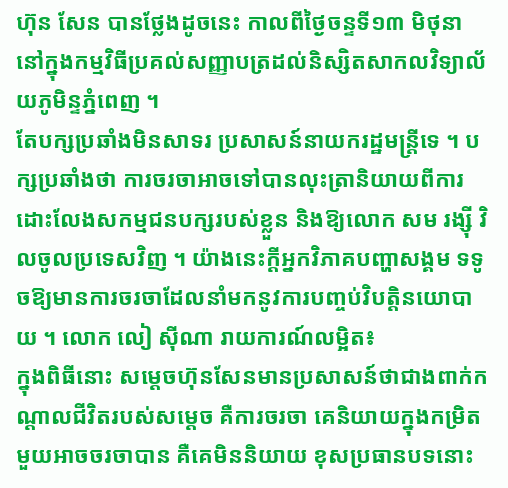ហ៊ុន សែន បានថ្លែងដូចនេះ កាលពីថ្ងៃចន្ទទី១៣ មិថុនា នៅក្នុងកម្មវិធីប្រគល់សញ្ញាបត្រដល់និស្សិតសាកលវិទ្យាល័យភូមិន្ទភ្នំពេញ ។
តែបក្សប្រឆាំងមិនសាទរ ប្រសាសន៍នាយករដ្ឋមន្ត្រីទេ ។ បក្សប្រឆាំងថា ការចរចាអាចទៅបានលុះត្រានិយាយពីការដោះលែងសកម្មជនបក្សរបស់ខ្លួន និងឱ្យលោក សម រង្ស៊ី វិលចូលប្រទេសវិញ ។ យ៉ាងនេះក្ដីអ្នកវិភាគបញ្ហាសង្គម ទទូចឱ្យមានការចរចាដែលនាំមកនូវការបញ្ចប់វិបត្តិនយោបាយ ។ លោក លៀ ស៊ីណា រាយការណ៍លម្អិត៖
ក្នុងពិធីនោះ សម្ដេចហ៊ុនសែនមានប្រសាសន៍ថាជាងពាក់កណ្តាលជីវិតរបស់សម្ដេច គឺការចរចា គេនិយាយក្នុងកម្រិតមួយអាចចរចាបាន គឺគេមិននិយាយ ខុសប្រធានបទនោះ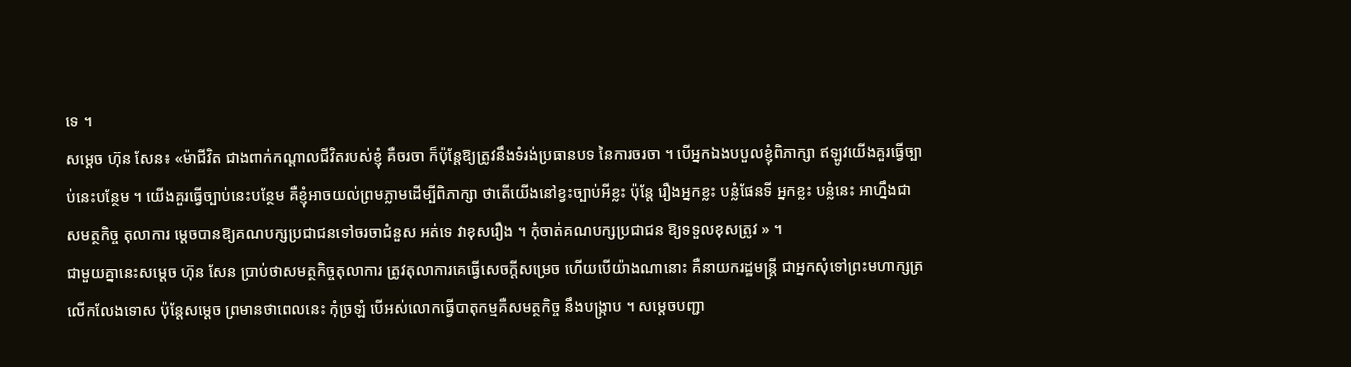ទេ ។
សម្ដេច ហ៊ុន សែន៖ «ម៉ាជីវិត ជាងពាក់កណ្ដាលជីវិតរបស់ខ្ញុំ គឺចរចា ក៏ប៉ុន្តែឱ្យត្រូវនឹងទំរង់ប្រធានបទ នៃការចរចា ។ បើអ្នកឯងបបួលខ្ញុំពិភាក្សា ឥឡូវយើងគួរធ្វើច្បាប់នេះបន្ថែម ។ យើងគួរធ្វើច្បាប់នេះបន្ថែម គឺខ្ញុំអាចយល់ព្រមភ្លាមដើម្បីពិភាក្សា ថាតើយើងនៅខ្វះច្បាប់អីខ្លះ ប៉ុន្តែ រឿងអ្នកខ្លះ បន្លំផែនទី អ្នកខ្លះ បន្លំនេះ អាហ្នឹងជាសមត្ថកិច្ច តុលាការ ម្ដេចបានឱ្យគណបក្សប្រជាជនទៅចរចាជំនួស អត់ទេ វាខុសរឿង ។ កុំចាត់គណបក្សប្រជាជន ឱ្យទទួលខុសត្រូវ » ។
ជាមួយគ្នានេះសម្ដេច ហ៊ុន សែន ប្រាប់ថាសមត្ថកិច្ចតុលាការ ត្រូវតុលាការគេធ្វើសេចក្ដីសម្រេច ហើយបើយ៉ាងណានោះ គឺនាយករដ្ឋមន្ត្រី ជាអ្នកសុំទៅព្រះមហាក្សត្រលើកលែងទោស ប៉ុន្តែសម្ដេច ព្រមានថាពេលនេះ កុំច្រឡំ បើអស់លោកធ្វើបាតុកម្មគឺសមត្ថកិច្ច នឹងបង្ក្រាប ។ សម្ដេចបញ្ជា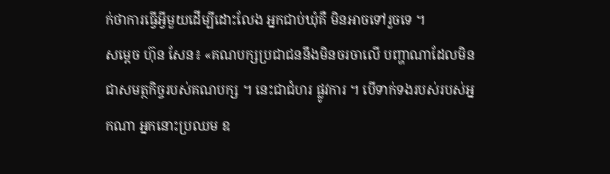ក់ថាការធ្វើអ្វីមួយដើម្បីដោះលែង អ្នកជាប់ឃុំគឺ មិនអាចទៅរួចទេ ។
សម្ដេច ហ៊ុន សែន៖ «គណបក្សប្រជាជននឹងមិនចរចាលើ បញ្ហាណាដែលមិនជាសមត្ថកិច្ចរបស់គណបក្ស ។ នេះជាជំហរ ផ្លូវការ ។ បើទាក់ទងរបស់របស់អ្នកណា អ្នកនោះប្រឈម ឧ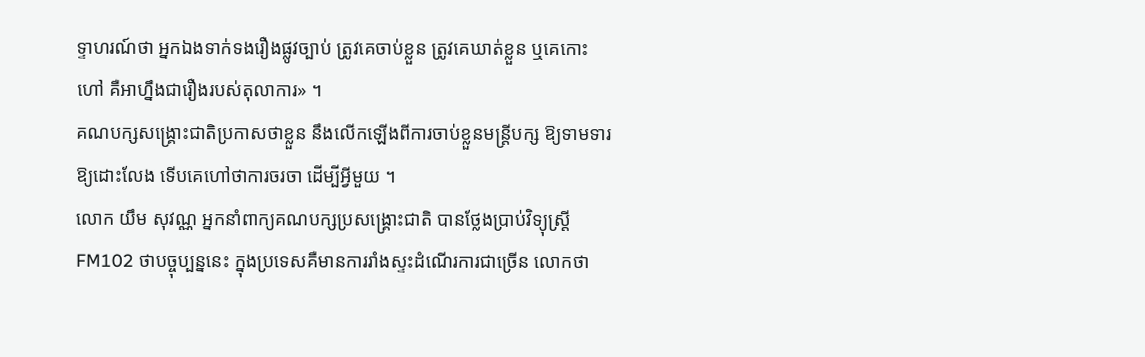ទ្ទាហរណ៍ថា អ្នកឯងទាក់ទងរឿងផ្លូវច្បាប់ ត្រូវគេចាប់ខ្លួន ត្រូវគេឃាត់ខ្លួន ឬគេកោះហៅ គឺអាហ្នឹងជារឿងរបស់តុលាការ» ។
គណបក្សសង្គ្រោះជាតិប្រកាសថាខ្លួន នឹងលើកឡើងពីការចាប់ខ្លួនមន្ត្រីបក្ស ឱ្យទាមទារឱ្យដោះលែង ទើបគេហៅថាការចរចា ដើម្បីអ្វីមួយ ។
លោក យឹម សុវណ្ណ អ្នកនាំពាក្យគណបក្សប្រសង្គ្រោះជាតិ បានថ្លែងប្រាប់វិទ្យុស្ដ្រី FM102 ថាបច្ចុប្បន្ននេះ ក្នុងប្រទេសគឺមានការរាំងស្ទះដំណើរការជាច្រើន លោកថា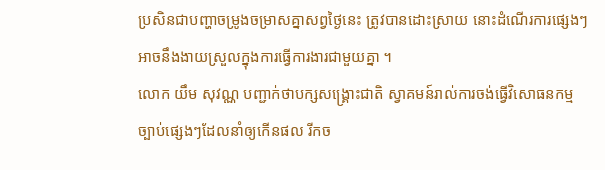ប្រសិនជាបញ្ហាចម្រូងចម្រាសគ្នាសព្វថ្ងៃនេះ ត្រូវបានដោះស្រាយ នោះដំណើរការផ្សេងៗ អាចនឹងងាយស្រួលក្នុងការធ្វើការងារជាមួយគ្នា ។
លោក យឹម សុវណ្ណ បញ្ជាក់ថាបក្សសង្គ្រោះជាតិ ស្វាគមន៍រាល់ការចង់ធ្វើវិសោធនកម្មច្បាប់ផ្សេងៗដែលនាំឲ្យកើនផល រីកច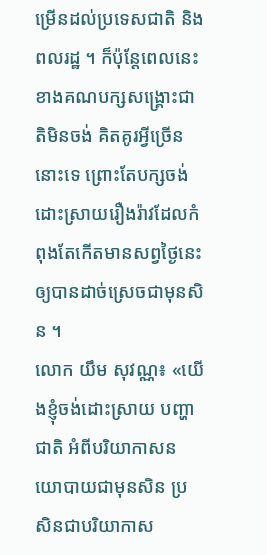ម្រើនដល់ប្រទេសជាតិ និងពលរដ្ឋ ។ ក៏ប៉ុន្ដែពេលនេះ ខាងគណបក្សសង្គ្រោះជាតិមិនចង់ គិតគូរអ្វីច្រើននោះទេ ព្រោះតែបក្សចង់ដោះស្រាយរឿងរ៉ាវដែលកំពុងតែកើតមានសព្វថ្ងៃនេះ ឲ្យបានដាច់ស្រេចជាមុនសិន ។
លោក យឹម សុវណ្ណ៖ «យើងខ្ញុំចង់ដោះស្រាយ បញ្ហាជាតិ អំពីបរិយាកាសនយោបាយជាមុនសិន ប្រសិនជាបរិយាកាស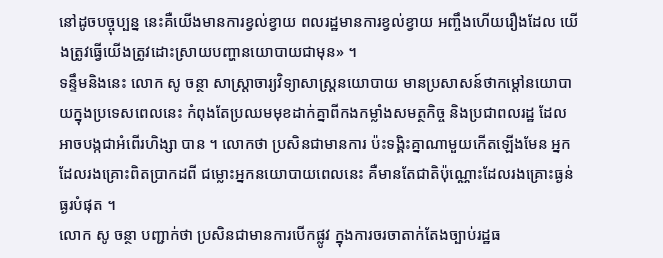នៅដូចបច្ចុប្បន្ន នេះគឺយើងមានការខ្វល់ខ្វាយ ពលរដ្ឋមានការខ្វល់ខ្វាយ អញ្ចឹងហើយរឿងដែល យើងត្រូវធ្វើយើងត្រូវដោះស្រាយបញ្ហានយោបាយជាមុន» ។
ទន្ទឹមនិងនេះ លោក សូ ចន្ថា សាស្ដ្រាចារ្យវិទ្យាសាស្ដ្រនយោបាយ មានប្រសាសន៍ថាកម្ដៅនយោបាយក្នុងប្រទេសពេលនេះ កំពុងតែប្រឈមមុខដាក់គ្នាពីកងកម្លាំងសមត្ថកិច្ច និងប្រជាពលរដ្ឋ ដែលអាចបង្កជាអំពើរហិង្សា បាន ។ លោកថា ប្រសិនជាមានការ ប៉ះទង្គិះគ្នាណាមួយកើតឡើងមែន អ្នកដែលរងគ្រោះពិតប្រាកដពី ជម្លោះអ្នកនយោបាយពេលនេះ គឺមានតែជាតិប៉ុណ្ណោះដែលរងគ្រោះធ្ងន់ធ្ងរបំផុត ។
លោក សូ ចន្ថា បញ្ជាក់ថា ប្រសិនជាមានការបើកផ្លូវ ក្នុងការចរចាតាក់តែងច្បាប់រដ្ឋធ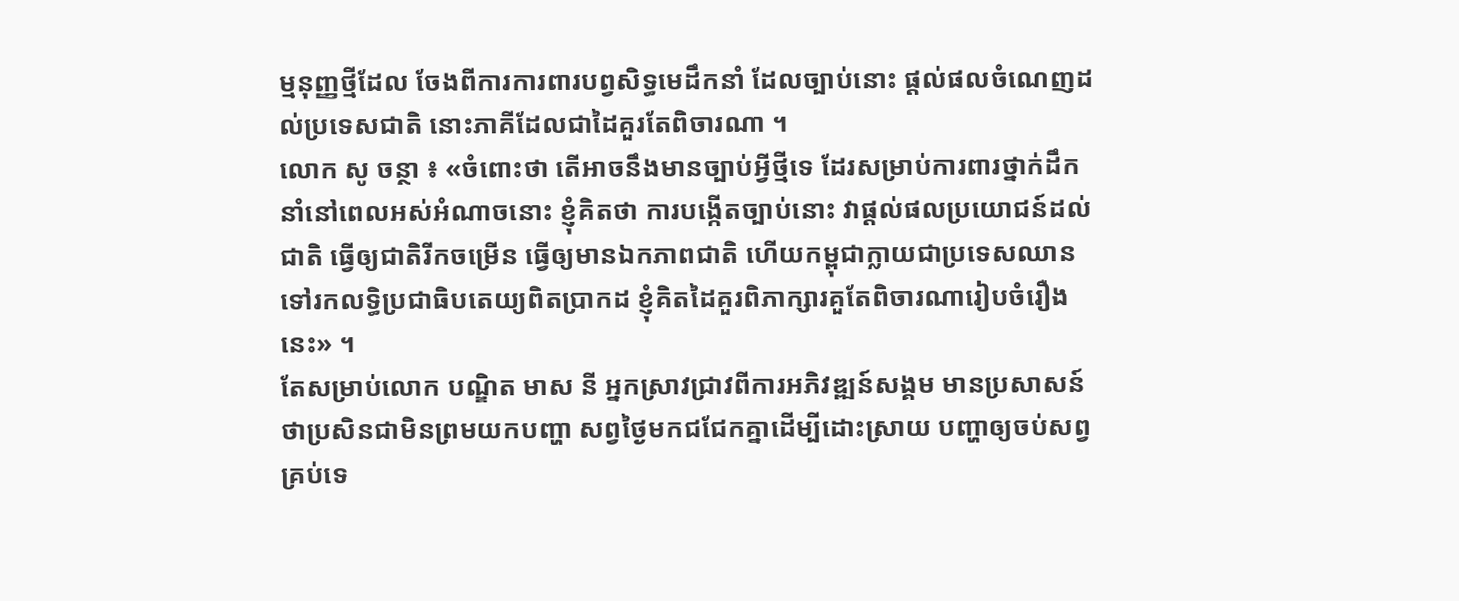ម្មនុញ្ញថ្មីដែល ចែងពីការការពារបព្វសិទ្ធមេដឹកនាំ ដែលច្បាប់នោះ ផ្ដល់ផលចំណេញដល់ប្រទេសជាតិ នោះភាគីដែលជាដៃគួរតែពិចារណា ។
លោក សូ ចន្ថា ៖ «ចំពោះថា តើអាចនឹងមានច្បាប់អ្វីថ្មីទេ ដែរសម្រាប់ការពារថ្នាក់ដឹកនាំនៅពេលអស់អំណាចនោះ ខ្ញុំគិតថា ការបង្កើតច្បាប់នោះ វាផ្ដល់ផលប្រយោជន៍ដល់ជាតិ ធ្វើឲ្យជាតិរីកចម្រើន ធ្វើឲ្យមានឯកភាពជាតិ ហើយកម្ពុជាក្លាយជាប្រទេសឈានទៅរកលទ្ធិប្រជាធិបតេយ្យពិតប្រាកដ ខ្ញុំគិតដៃគួរពិភាក្សារគួតែពិចារណារៀបចំរឿងនេះ» ។
តែសម្រាប់លោក បណ្ឌិត មាស នី អ្នកស្រាវជ្រាវពីការអភិវឌ្ឍន៍សង្គម មានប្រសាសន៍ថាប្រសិនជាមិនព្រមយកបញ្ហា សព្វថ្ងៃមកជជែកគ្នាដើម្បីដោះស្រាយ បញ្ហាឲ្យចប់សព្វគ្រប់ទេ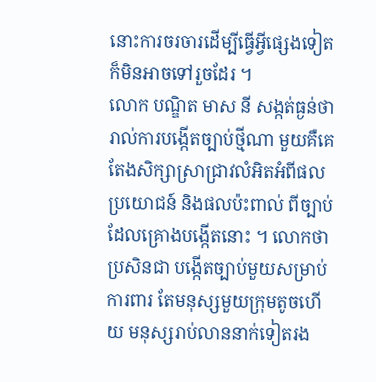នោះការចរចារដើម្បីធ្វើអ្វីផ្សេងទៀត ក៏មិនអាចទៅរួចដែរ ។
លោក បណ្ឌិត មាស នី សង្កត់ធ្ងន់ថារាល់ការបង្កើតច្បាប់ថ្មីណា មួយគឺគេតែងសិក្សាស្រាជ្រាវលំអិតអំពីផលប្រយោជន៍ និងផលប៉ះពាល់ ពីច្បាប់ដែលគ្រោងបង្កើតនោះ ។ លោកថាប្រសិនជា បង្កើតច្បាប់មួយសម្រាប់ការពារ តែមនុស្សមួយក្រុមតូចហើយ មនុស្សរាប់លាននាក់ទៀតរង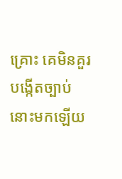គ្រោះ គេមិនគួរបង្កើតច្បាប់នោះមកឡើយ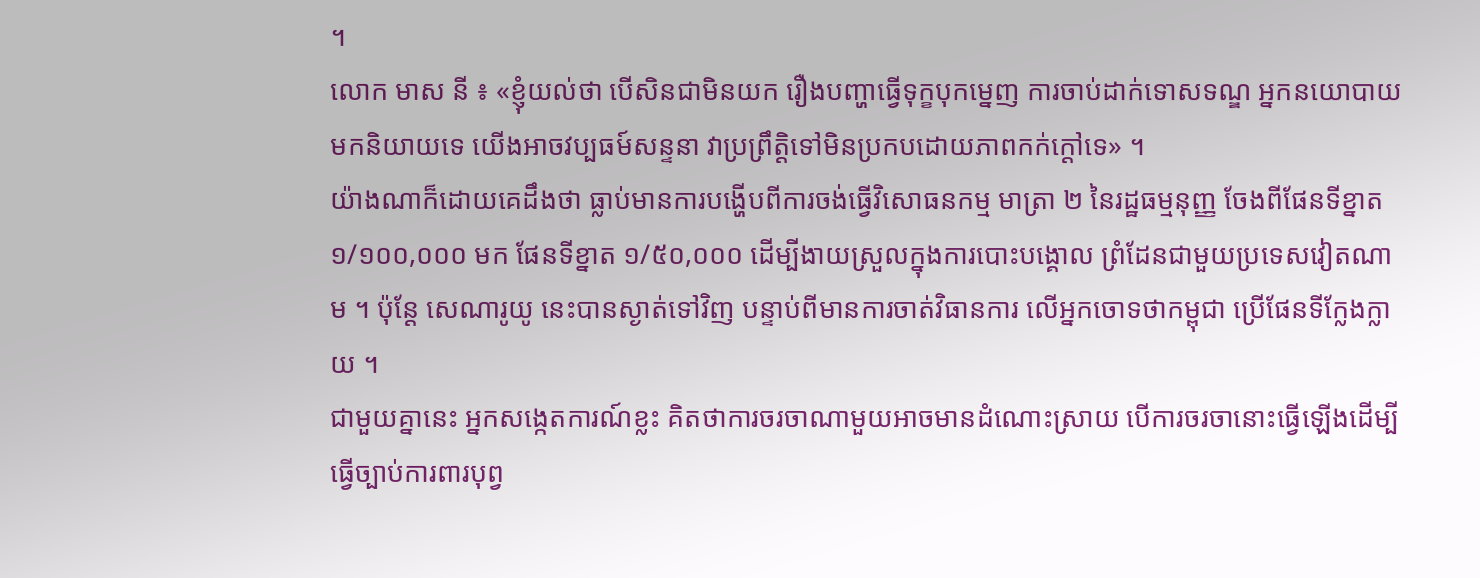។
លោក មាស នី ៖ «ខ្ញុំយល់ថា បើសិនជាមិនយក រឿងបញ្ហាធ្វើទុក្ខបុកម្នេញ ការចាប់ដាក់ទោសទណ្ឌ អ្នកនយោបាយមកនិយាយទេ យើងអាចវប្បធម៍សន្ទនា វាប្រព្រឹត្ដិទៅមិនប្រកបដោយភាពកក់ក្ដៅទេ» ។
យ៉ាងណាក៏ដោយគេដឹងថា ធ្លាប់មានការបង្ហើបពីការចង់ធ្វើវិសោធនកម្ម មាត្រា ២ នៃរដ្ឋធម្មនុញ្ញ ចែងពីផែនទីខ្នាត ១/១០០,០០០ មក ផែនទីខ្នាត ១/៥០,០០០ ដើម្បីងាយស្រួលក្នុងការបោះបង្គោល ព្រំដែនជាមួយប្រទេសវៀតណាម ។ ប៉ុន្តែ សេណារូយូ នេះបានស្ងាត់ទៅវិញ បន្ទាប់ពីមានការចាត់វិធានការ លើអ្នកចោទថាកម្ពុជា ប្រើផែនទីក្លែងក្លាយ ។
ជាមួយគ្នានេះ អ្នកសង្កេតការណ៍ខ្លះ គិតថាការចរចាណាមួយអាចមានដំណោះស្រាយ បើការចរចានោះធ្វើឡើងដើម្បីធ្វើច្បាប់ការពារបុព្វ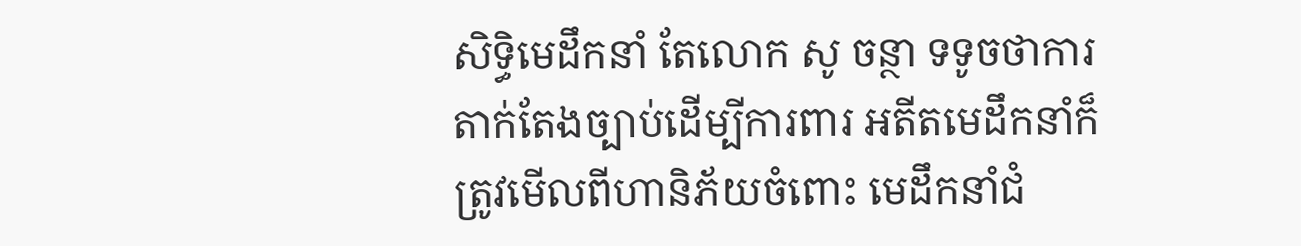សិទ្ធិមេដឹកនាំ តែលោក សូ ចន្ថា ទទូចថាការតាក់តែងច្បាប់ដើម្បីការពារ អតីតមេដឹកនាំក៏ត្រូវមើលពីហានិភ័យចំពោះ មេដឹកនាំជំ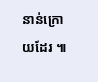នាន់ក្រោយដែរ ៕